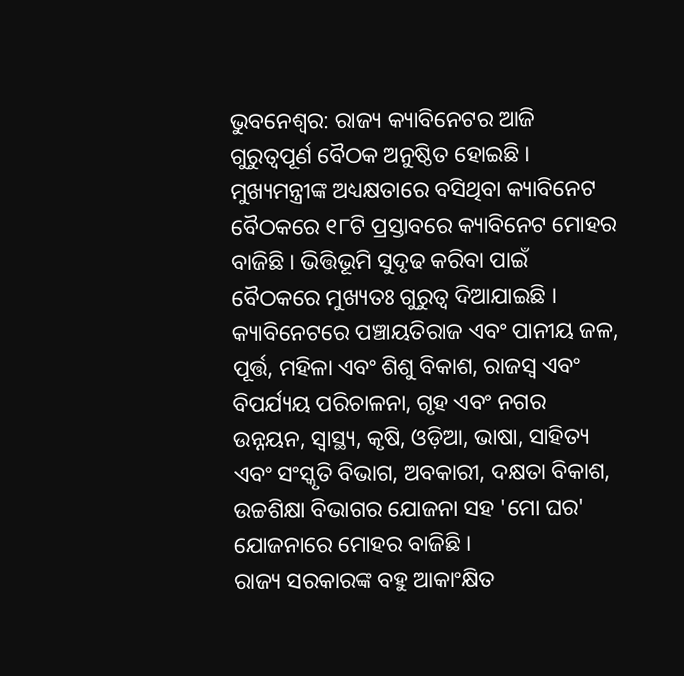ଭୁବନେଶ୍ବର: ରାଜ୍ୟ କ୍ୟାବିନେଟର ଆଜି ଗୁରୁତ୍ୱପୂର୍ଣ ବୈଠକ ଅନୁଷ୍ଠିତ ହୋଇଛି । ମୁଖ୍ୟମନ୍ତ୍ରୀଙ୍କ ଅଧ୍ୟକ୍ଷତାରେ ବସିଥିବା କ୍ୟାବିନେଟ ବୈଠକରେ ୧୮ଟି ପ୍ରସ୍ତାବରେ କ୍ୟାବିନେଟ ମୋହର ବାଜିଛି । ଭିତ୍ତିଭୂମି ସୁଦୃଢ କରିବା ପାଇଁ ବୈଠକରେ ମୁଖ୍ୟତଃ ଗୁରୁତ୍ୱ ଦିଆଯାଇଛି । କ୍ୟାବିନେଟରେ ପଞ୍ଚାୟତିରାଜ ଏବଂ ପାନୀୟ ଜଳ, ପୂର୍ତ୍ତ, ମହିଳା ଏବଂ ଶିଶୁ ବିକାଶ, ରାଜସ୍ୱ ଏବଂ ବିପର୍ଯ୍ୟୟ ପରିଚାଳନା, ଗୃହ ଏବଂ ନଗର ଉନ୍ନୟନ, ସ୍ୱାସ୍ଥ୍ୟ, କୃଷି, ଓଡ଼ିଆ, ଭାଷା, ସାହିତ୍ୟ ଏବଂ ସଂସ୍କୃତି ବିଭାଗ, ଅବକାରୀ, ଦକ୍ଷତା ବିକାଶ, ଉଚ୍ଚଶିକ୍ଷା ବିଭାଗର ଯୋଜନା ସହ 'ମୋ ଘର' ଯୋଜନାରେ ମୋହର ବାଜିଛି ।
ରାଜ୍ୟ ସରକାରଙ୍କ ବହୁ ଆକାଂକ୍ଷିତ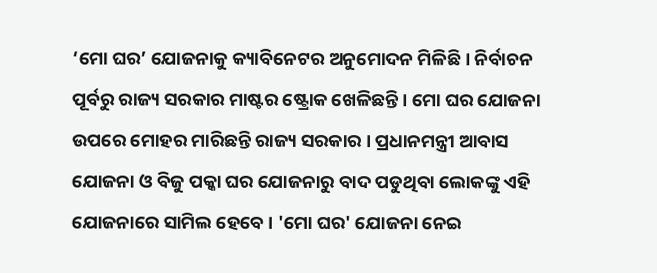‘ମୋ ଘର’ ଯୋଜନାକୁ କ୍ୟାବିନେଟର ଅନୁମୋଦନ ମିଳିଛି । ନିର୍ବାଚନ ପୂର୍ବରୁ ରାଜ୍ୟ ସରକାର ମାଷ୍ଟର ଷ୍ଟ୍ରୋକ ଖେଳିଛନ୍ତି । ମୋ ଘର ଯୋଜନା ଉପରେ ମୋହର ମାରିଛନ୍ତି ରାଜ୍ୟ ସରକାର । ପ୍ରଧାନମନ୍ତ୍ରୀ ଆବାସ ଯୋଜନା ଓ ବିଜୁ ପକ୍କା ଘର ଯୋଜନାରୁ ବାଦ ପଡୁଥିବା ଲୋକଙ୍କୁ ଏହି ଯୋଜନାରେ ସାମିଲ ହେବେ । 'ମୋ ଘର' ଯୋଜନା ନେଇ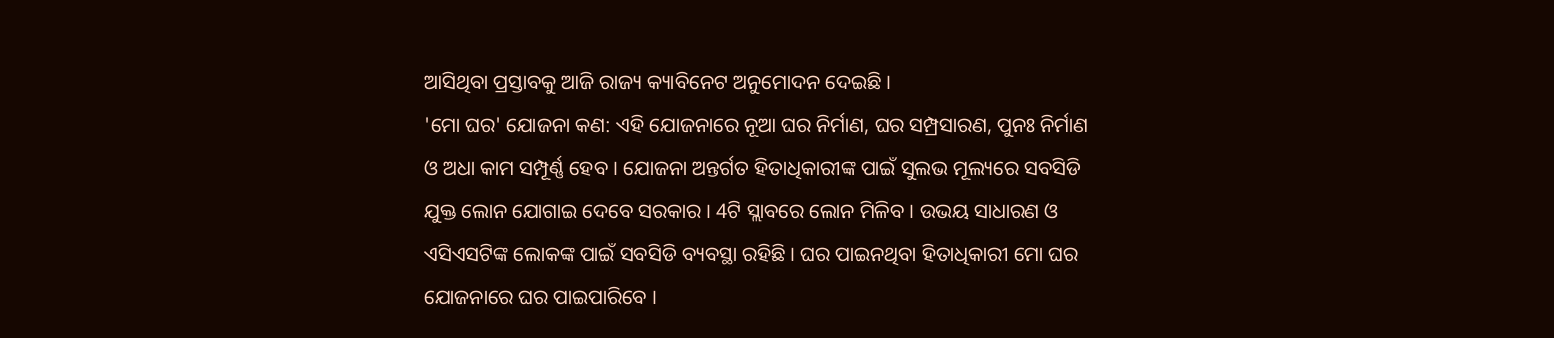ଆସିଥିବା ପ୍ରସ୍ତାବକୁ ଆଜି ରାଜ୍ୟ କ୍ୟାବିନେଟ ଅନୁମୋଦନ ଦେଇଛି ।
'ମୋ ଘର' ଯୋଜନା କଣ: ଏହି ଯୋଜନାରେ ନୂଆ ଘର ନିର୍ମାଣ, ଘର ସମ୍ପ୍ରସାରଣ, ପୁନଃ ନିର୍ମାଣ ଓ ଅଧା କାମ ସମ୍ପୂର୍ଣ୍ଣ ହେବ । ଯୋଜନା ଅନ୍ତର୍ଗତ ହିତାଧିକାରୀଙ୍କ ପାଇଁ ସୁଲଭ ମୂଲ୍ୟରେ ସବସିଡି ଯୁକ୍ତ ଲୋନ ଯୋଗାଇ ଦେବେ ସରକାର । 4ଟି ସ୍ଲାବରେ ଲୋନ ମିଳିବ । ଉଭୟ ସାଧାରଣ ଓ ଏସିଏସଟିଙ୍କ ଲୋକଙ୍କ ପାଇଁ ସବସିଡି ବ୍ୟବସ୍ଥା ରହିଛି । ଘର ପାଇନଥିବା ହିତାଧିକାରୀ ମୋ ଘର ଯୋଜନାରେ ଘର ପାଇପାରିବେ ।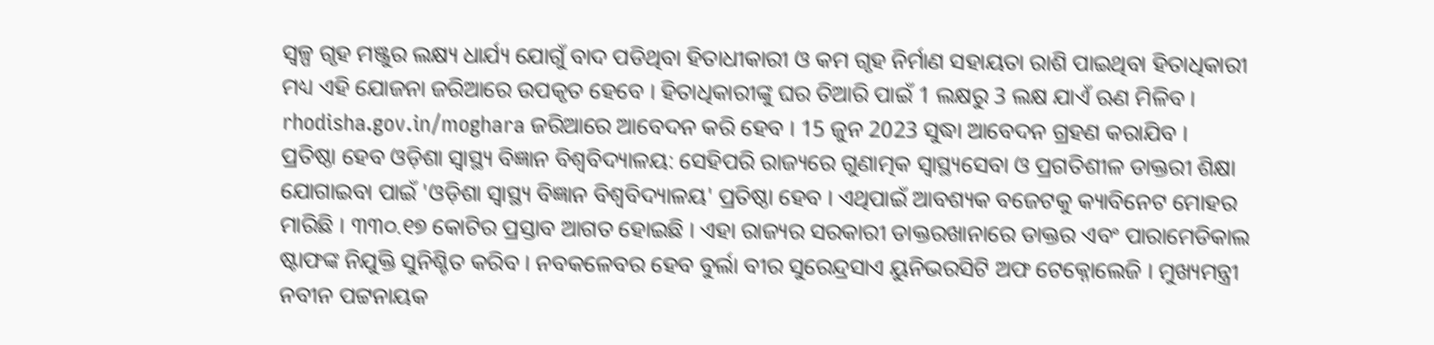ସ୍ବଳ୍ପ ଗୃହ ମଞ୍ଜୁର ଲକ୍ଷ୍ୟ ଧାର୍ଯ୍ୟ ଯୋଗୁଁ ବାଦ ପଡିଥିବା ହିତାଧୀକାରୀ ଓ କମ ଗୃହ ନିର୍ମାଣ ସହାୟତା ରାଶି ପାଇଥିବା ହିତାଧିକାରୀ ମଧ୍ୟ ଏହି ଯୋଜନା ଜରିଆରେ ଉପକୃତ ହେବେ । ହିତାଧିକାରୀଙ୍କୁ ଘର ତିଆରି ପାଇଁ 1 ଲକ୍ଷରୁ 3 ଲକ୍ଷ ଯାଏଁ ଋଣ ମିଳିବ । rhodisha.gov.in/moghara ଜରିଆରେ ଆବେଦନ କରି ହେବ । 15 ଜୁନ 2023 ସୁଦ୍ଧା ଆବେଦନ ଗ୍ରହଣ କରାଯିବ ।
ପ୍ରତିଷ୍ଠା ହେବ ଓଡ଼ିଶା ସ୍ୱାସ୍ଥ୍ୟ ବିଜ୍ଞାନ ବିଶ୍ୱବିଦ୍ୟାଳୟ: ସେହିପରି ରାଜ୍ୟରେ ଗୁଣାତ୍ମକ ସ୍ୱାସ୍ଥ୍ୟସେବା ଓ ପ୍ରଗତିଶୀଳ ଡାକ୍ତରୀ ଶିକ୍ଷା ଯୋଗାଇବା ପାଇଁ 'ଓଡ଼ିଶା ସ୍ୱାସ୍ଥ୍ୟ ବିଜ୍ଞାନ ବିଶ୍ୱବିଦ୍ୟାଳୟ' ପ୍ରତିଷ୍ଠା ହେବ । ଏଥିପାଇଁ ଆବଶ୍ୟକ ବଜେଟକୁ କ୍ୟାବିନେଟ ମୋହର ମାରିଛି । ୩୩୦.୧୭ କୋଟିର ପ୍ରସ୍ତାବ ଆଗତ ହୋଇଛି । ଏହା ରାଜ୍ୟର ସରକାରୀ ଡାକ୍ତରଖାନାରେ ଡାକ୍ତର ଏବଂ ପାରାମେଡିକାଲ ଷ୍ଟାଫଙ୍କ ନିଯୁକ୍ତି ସୁନିଶ୍ଚିତ କରିବ । ନବକଳେବର ହେବ ବୁର୍ଲା ବୀର ସୁରେନ୍ଦ୍ରସାଏ ୟୁନିଭରସିଟି ଅଫ ଟେକ୍ନୋଲେଜି । ମୁଖ୍ୟମନ୍ତ୍ରୀ ନବୀନ ପଟ୍ଟନାୟକ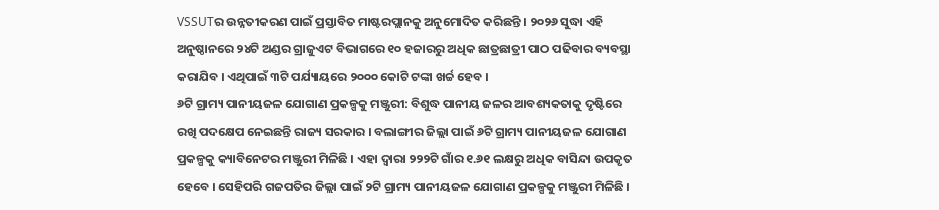VSSUTର ଉନ୍ନତୀକରଣ ପାଇଁ ପ୍ରସ୍ତାବିତ ମାଷ୍ଟରପ୍ଲାନକୁ ଅନୁମୋଦିତ କରିଛନ୍ତି । ୨୦୨୬ ସୁଦ୍ଧା ଏହି ଅନୁଷ୍ଠାନରେ ୨୪ଟି ଅଣ୍ଡର ଗ୍ରାଜୁଏଟ ବିଭାଗରେ ୧୦ ହଜାରରୁ ଅଧିକ ଛାତ୍ରଛାତ୍ରୀ ପାଠ ପଢିବାର ବ୍ୟବସ୍ଥା କରାଯିବ । ଏଥିପାଇଁ ୩ଟି ପର୍ଯ୍ୟାୟରେ ୨୦୦୦ କୋଟି ଟଙ୍କା ଖର୍ଚ୍ଚ ହେବ ।
୬ଟି ଗ୍ରାମ୍ୟ ପାନୀୟଜଳ ଯୋଗାଣ ପ୍ରକଳ୍ପକୁ ମଞ୍ଜୁରୀ: ବିଶୁଦ୍ଧ ପାନୀୟ ଜଳର ଆବଶ୍ୟକତାକୁ ଦୃଷ୍ଟିରେ ରଖି ପଦକ୍ଷେପ ନେଇଛନ୍ତି ରାଜ୍ୟ ସରକାର । ବଲାଙ୍ଗୀର ଜିଲ୍ଲା ପାଇଁ ୬ଟି ଗ୍ରାମ୍ୟ ପାନୀୟଜଳ ଯୋଗାଣ ପ୍ରକଳ୍ପକୁ କ୍ୟାବିନେଟର ମଞ୍ଜୁରୀ ମିଳିଛି । ଏହା ଦ୍ୱାରା ୨୨୨ଟି ଗାଁର ୧.୬୧ ଲକ୍ଷରୁ ଅଧିକ ବାସିନ୍ଦା ଉପକୃତ ହେବେ । ସେହିପରି ଗଜପତିର ଜିଲ୍ଲା ପାଇଁ ୨ଟି ଗ୍ରାମ୍ୟ ପାନୀୟଜଳ ଯୋଗାଣ ପ୍ରକଳ୍ପକୁ ମଞ୍ଜୁରୀ ମିଳିଛି ।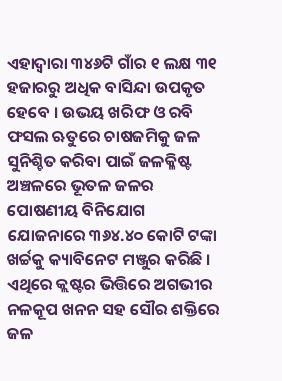ଏହାଦ୍ୱାରା ୩୪୬ଟି ଗାଁର ୧ ଲକ୍ଷ ୩୧ ହଜାରରୁ ଅଧିକ ବାସିନ୍ଦା ଉପକୃତ ହେବେ । ଉଭୟ ଖରିଫ ଓ ରବି ଫସଲ ଋତୁରେ ଚାଷଜମିକୁ ଜଳ ସୁନିଶ୍ଚିତ କରିବା ପାଇଁ ଜଳକ୍ଳିଷ୍ଟ ଅଞ୍ଚଳରେ ଭୂତଳ ଜଳର ପୋଷଣୀୟ ବିନିଯୋଗ ଯୋଜନାରେ ୩୬୪.୪୦ କୋଟି ଟଙ୍କା ଖର୍ଚ୍ଚକୁ କ୍ୟାବିନେଟ ମଞ୍ଜୁର କରିଛି । ଏଥିରେ କ୍ଲଷ୍ଟର ଭିତ୍ତିରେ ଅଗଭୀର ନଳକୂପ ଖନନ ସହ ସୌର ଶକ୍ତିରେ ଜଳ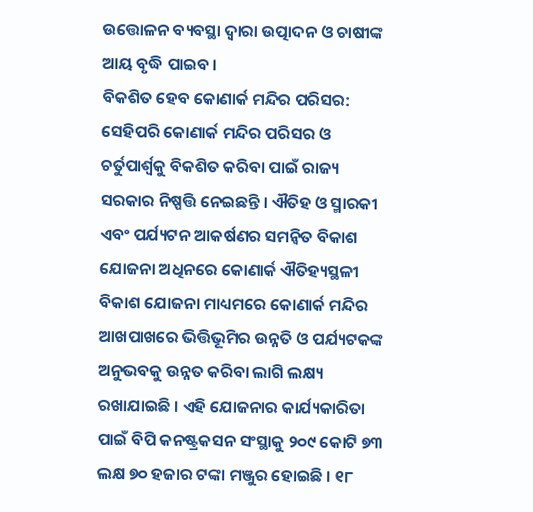ଉତ୍ତୋଳନ ବ୍ୟବସ୍ଥା ଦ୍ୱାରା ଉତ୍ପାଦନ ଓ ଚାଷୀଙ୍କ ଆୟ ବୃଦ୍ଧି ପାଇବ ।
ବିକଶିତ ହେବ କୋଣାର୍କ ମନ୍ଦିର ପରିସର: ସେହିପରି କୋଣାର୍କ ମନ୍ଦିର ପରିସର ଓ ଚର୍ତୁପାର୍ଶ୍ବକୁ ବିକଶିତ କରିବା ପାଇଁ ରାଜ୍ୟ ସରକାର ନିଷ୍ପତ୍ତି ନେଇଛନ୍ତି । ଐତିହ ଓ ସ୍ମାରକୀ ଏବଂ ପର୍ଯ୍ୟଟନ ଆକର୍ଷଣର ସମନ୍ବିତ ବିକାଶ ଯୋଜନା ଅଧିନରେ କୋଣାର୍କ ଐତିହ୍ୟସ୍ଥଳୀ ବିକାଶ ଯୋଜନା ମାଧ୍ୟମରେ କୋଣାର୍କ ମନ୍ଦିର ଆଖପାଖରେ ଭିତ୍ତିଭୂମିର ଉନ୍ନତି ଓ ପର୍ଯ୍ୟଟକଙ୍କ ଅନୁଭବକୁ ଉନ୍ନତ କରିବା ଲାଗି ଲକ୍ଷ୍ୟ ରଖାଯାଇଛି । ଏହି ଯୋଜନାର କାର୍ଯ୍ୟକାରିତା ପାଇଁ ବିପି କନଷ୍ଟ୍ରକସନ ସଂସ୍ଥାକୁ ୨୦୯ କୋଟି ୭୩ ଲକ୍ଷ ୭୦ ହଜାର ଟଙ୍କା ମଞ୍ଜୁର ହୋଇଛି । ୧୮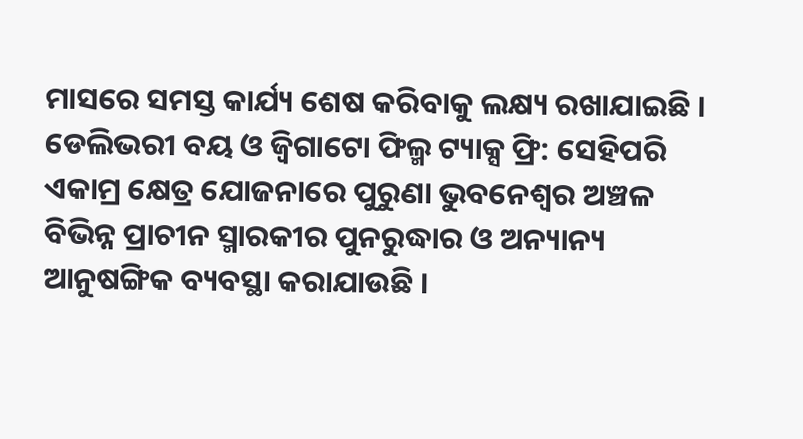ମାସରେ ସମସ୍ତ କାର୍ଯ୍ୟ ଶେଷ କରିବାକୁ ଲକ୍ଷ୍ୟ ରଖାଯାଇଛି ।
ଡେଲିଭରୀ ବୟ ଓ ଜ୍ବିଗାଟୋ ଫିଲ୍ମ ଟ୍ୟାକ୍ସ ଫ୍ରି: ସେହିପରି ଏକାମ୍ର କ୍ଷେତ୍ର ଯୋଜନାରେ ପୁରୁଣା ଭୁବନେଶ୍ୱର ଅଞ୍ଚଳ ବିଭିନ୍ନ ପ୍ରାଚୀନ ସ୍ମାରକୀର ପୁନରୁଦ୍ଧାର ଓ ଅନ୍ୟାନ୍ୟ ଆନୁଷଙ୍ଗିକ ବ୍ୟବସ୍ଥା କରାଯାଉଛି ।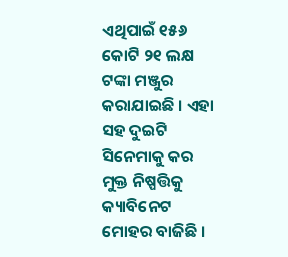ଏଥିପାଇଁ ୧୫୬ କୋଟି ୨୧ ଲକ୍ଷ ଟଙ୍କା ମଞ୍ଜୁର କରାଯାଇଛି । ଏହା ସହ ଦୁଇଟି ସିନେମାକୁ କର ମୁକ୍ତ ନିଷ୍ପତ୍ତିକୁ କ୍ୟାବିନେଟ ମୋହର ବାଜିଛି ।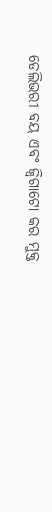ଡେଲିଭରୀ ବୟ ଏବଂ ଜ୍ବିଗାଟୋ କର ମୁକ୍ତ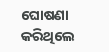ଘୋଷଣା କରିଥିଲେ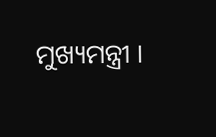ମୁଖ୍ୟମନ୍ତ୍ରୀ ।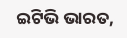ଇଟିଭି ଭାରତ,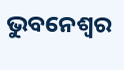ଭୁବନେଶ୍ବର